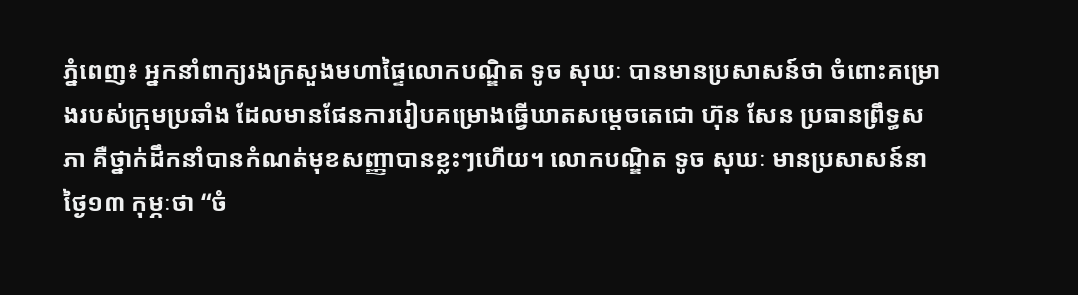ភ្នំពេញ៖ អ្នកនាំពាក្យរងក្រសួងមហាផ្ទៃលោកបណ្ឌិត ទូច សុឃៈ បានមានប្រសាសន៍ថា ចំពោះគម្រោងរបស់ក្រុមប្រឆាំង ដែលមានផែនការរៀបគម្រោងធ្វើឃាតសម្តេចតេជោ ហ៊ុន សែន ប្រធានព្រឹទ្ធសភា គឺថ្នាក់ដឹកនាំបានកំណត់មុខសញ្ញាបានខ្លះៗហើយ។ លោកបណ្ឌិត ទូច សុឃៈ មានប្រសាសន៍នាថ្ងៃ១៣ កុម្ភៈថា “ចំ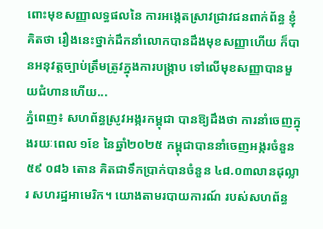ពោះមុខសញ្ញាលទ្ធផលនៃ ការអង្កេតស្រាវជ្រាវជនពាក់ព័ន្ធ ខ្ញុំគិតថា រឿងនេះថ្នាក់ដឹកនាំលោកបានដឹងមុខសញ្ញាហើយ ក៏បានអនុវត្តច្បាប់ត្រឹមត្រូវក្នុងការបង្ក្រាប ទៅលើមុខសញ្ញាបានមួយជំហានហើយ...
ភ្នំពេញ៖ សហព័ន្ធស្រូវអង្ករកម្ពុជា បានឱ្យដឹងថា ការនាំចេញក្នុងរយៈពេល ១ខែ នៃឆ្នាំ២០២៥ កម្ពុជាបាននាំចេញអង្ករចំនួន ៥៩ ០៨៦ តោន គិតជាទឹកប្រាក់បានចំនួន ៤៨.០៣លានដុល្លារ សហរដ្ឋអាមេរិក។ យោងតាមរបាយការណ៍ របស់សហព័ន្ធ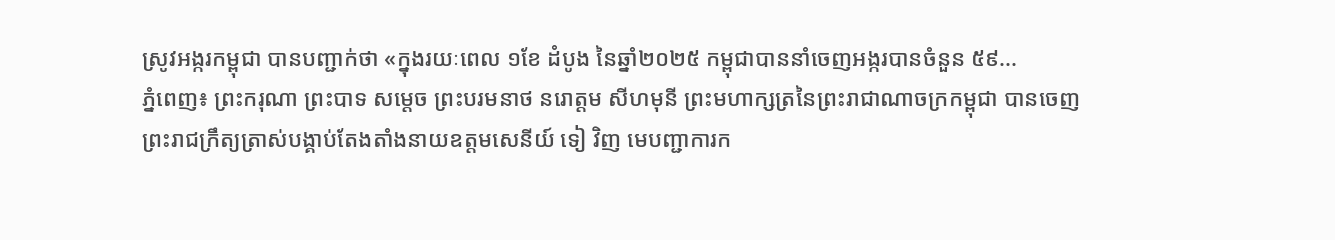ស្រូវអង្ករកម្ពុជា បានបញ្ជាក់ថា «ក្នុងរយៈពេល ១ខែ ដំបូង នៃឆ្នាំ២០២៥ កម្ពុជាបាននាំចេញអង្ករបានចំនួន ៥៩...
ភ្នំពេញ៖ ព្រះករុណា ព្រះបាទ សម្ដេច ព្រះបរមនាថ នរោត្តម សីហមុនី ព្រះមហាក្សត្រនៃព្រះរាជាណាចក្រកម្ពុជា បានចេញព្រះរាជក្រឹត្យត្រាស់បង្គាប់តែងតាំងនាយឧត្តមសេនីយ៍ ទៀ វិញ មេបញ្ជាការក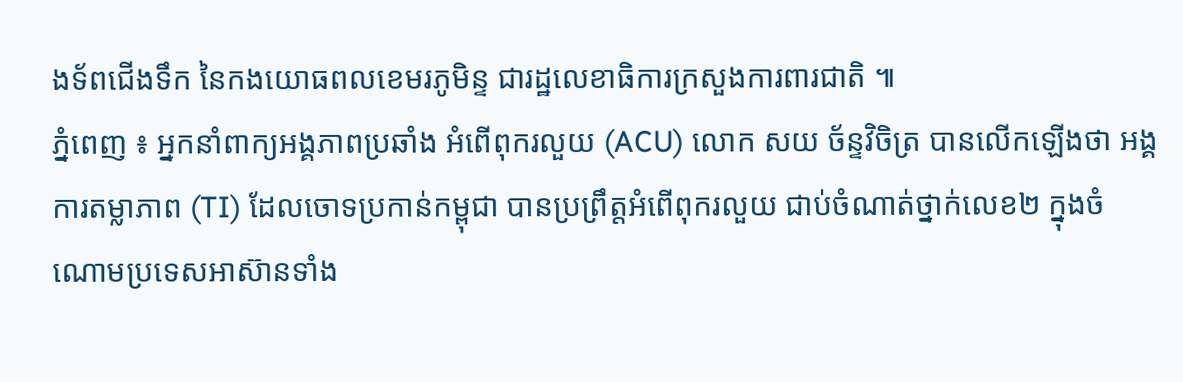ងទ័ពជើងទឹក នៃកងយោធពលខេមរភូមិន្ទ ជារដ្ឋលេខាធិការក្រសួងការពារជាតិ ៕
ភ្នំពេញ ៖ អ្នកនាំពាក្យអង្គភាពប្រឆាំង អំពើពុករលួយ (ACU) លោក សយ ច័ន្ទវិចិត្រ បានលើកឡើងថា អង្គការតម្លាភាព (TI) ដែលចោទប្រកាន់កម្ពុជា បានប្រព្រឹត្តអំពើពុករលួយ ជាប់ចំណាត់ថ្នាក់លេខ២ ក្នុងចំណោមប្រទេសអាស៊ានទាំង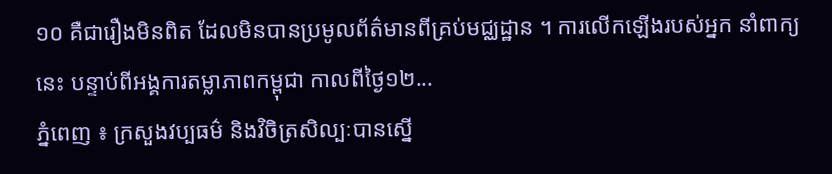១០ គឺជារឿងមិនពិត ដែលមិនបានប្រមូលព័ត៌មានពីគ្រប់មជ្ឈដ្ឋាន ។ ការលើកឡើងរបស់អ្នក នាំពាក្យនេះ បន្ទាប់ពីអង្គការតម្លាភាពកម្ពុជា កាលពីថ្ងៃ១២...
ភ្នំពេញ ៖ ក្រសួងវប្បធម៌ និងវិចិត្រសិល្បៈបានស្នើ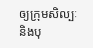ឲ្យក្រុមសិល្បៈ និងបុ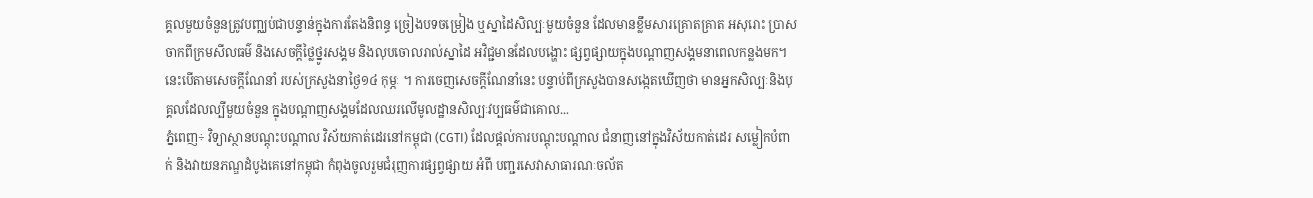គ្គលមួយចំនួនត្រូវបញ្ឈប់ជាបន្ទាន់ក្នុងការតែងនិពន្ធ ច្រៀងបទចម្រៀង ឬស្នាដៃសិល្បៈមួយចំនួន ដែលមានខ្លឹមសារគ្រោតគ្រាត អសុរោះ ប្រាសចាកពីក្រមសីលធម៌ និងសេចក្តីថ្លៃថ្នូរសង្គម និងលុបចោលរាល់ស្នាដៃ អវិជ្ជមានដែលបង្ហោះ ផ្សព្វផ្សាយក្នុងបណ្តាញសង្គមនាពេលកន្លងមក។ នេះបើតាមសេចក្តីណែនាំ របស់ក្រសួងនាថ្ងៃ១៤ កុម្ភៈ ។ ការចេញសេចក្តីណែនាំនេះ បន្ទាប់ពីក្រសួងបានសង្កេតឃើញថា មានអ្នកសិល្បៈនិងបុគ្គលដែលល្បីមួយចំនួន ក្នុងបណ្តាញសង្គមដែលឈរលើមូលដ្ឋានសិល្បៈវប្បធម៌ជាគោល...
ភ្នំពេញ÷ វិទ្យាស្ថានបណ្តុះបណ្តាល វិស័យកាត់ដេរនៅកម្ពុជា (CGTI) ដែលផ្តល់ការបណ្តុះបណ្តាល ជំនាញនៅក្នុងវិស័យកាត់ដេរ សម្លៀកបំពាក់ និងវាយនភណ្ឌដំបូងគេនៅកម្ពុជា កំពុងចូលរួមជំរុញការផ្សព្វផ្សាយ អំពី បញ្ជរសេវាសាធារណៈចល័ត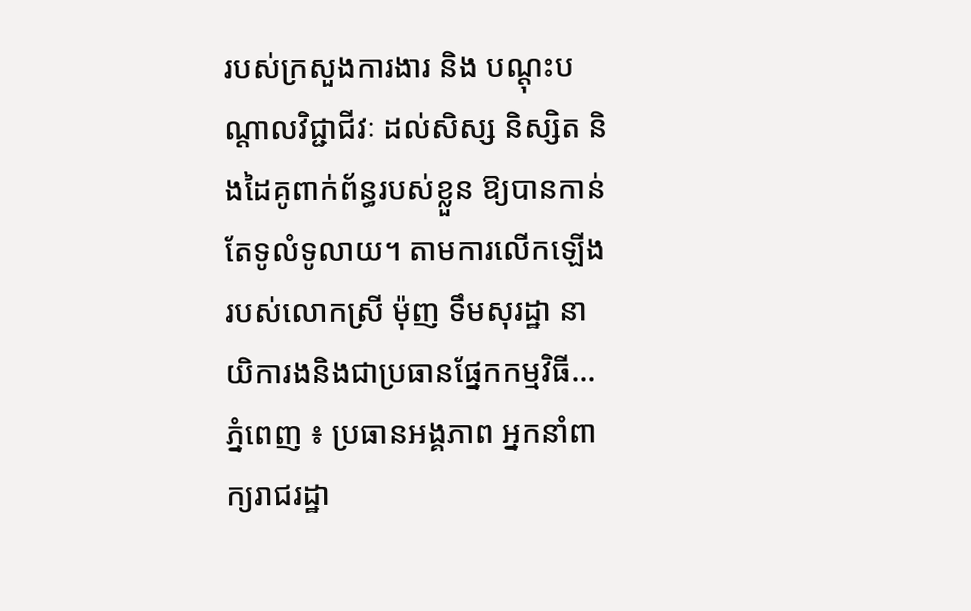របស់ក្រសួងការងារ និង បណ្ដុះបណ្ដាលវិជ្ជាជីវៈ ដល់សិស្ស និស្សិត និងដៃគូពាក់ព័ន្ធរបស់ខ្លួន ឱ្យបានកាន់តែទូលំទូលាយ។ តាមការលើកឡើងរបស់លោកស្រី ម៉ុញ ទឹមសុរដ្ឋា នាយិការងនិងជាប្រធានផ្នែកកម្មវិធី...
ភ្នំពេញ ៖ ប្រធានអង្គភាព អ្នកនាំពាក្យរាជរដ្ឋា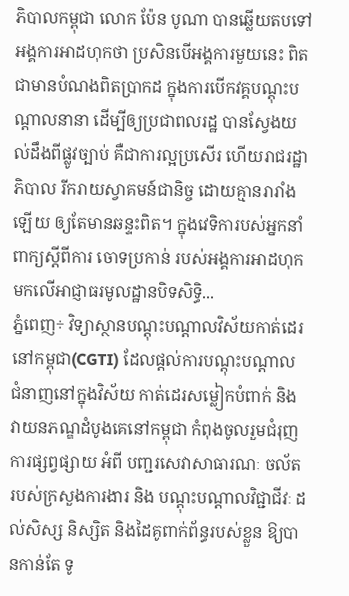ភិបាលកម្ពុជា លោក ប៉ែន បូណា បានឆ្លើយតបទៅអង្គការអាដហុកថា ប្រសិនបើអង្គការមួយនេះ ពិតជាមានបំណងពិតប្រាកដ ក្នុងការបើកវគ្គបណ្តុះបណ្តាលនានា ដើម្បីឲ្យប្រជាពលរដ្ឋ បានស្វែងយល់ដឹងពីផ្លូវច្បាប់ គឺជាការល្អប្រសើរ ហើយរាជរដ្ឋាភិបាល រីករាយស្វាគមន៍ជានិច្ច ដោយគ្មានរារាំងឡើយ ឲ្យតែមានឆន្ទះពិត។ ក្នុងវេទិការបស់អ្នកនាំពាក្យស្តីពីការ ចោទប្រកាន់ របស់អង្គការអាដហុក មកលើអាជ្ញាធរមូលដ្ឋានបិទសិទ្ធិ...
ភ្នំពេញ÷ វិទ្យាស្ថានបណ្តុះបណ្តាលវិស័យកាត់ដេរ នៅកម្ពុជា(CGTI) ដែលផ្តល់ការបណ្តុះបណ្តាល ជំនាញនៅក្នុងវិស័យ កាត់ដេរសម្លៀកបំពាក់ និង វាយនភណ្ឌដំបូងគេនៅកម្ពុជា កំពុងចូលរួមជំរុញការផ្សព្វផ្សាយ អំពី បញ្ជរសេវាសាធារណៈ ចល័ត របស់ក្រសួងការងារ និង បណ្ដុះបណ្ដាលវិជ្ជាជីវៈ ដល់សិស្ស និស្សិត និងដៃគូពាក់ព័ន្ធរបស់ខ្លួន ឱ្យបានកាន់តែ ទូ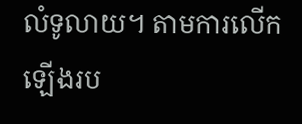លំទូលាយ។ តាមការលើកឡើងរប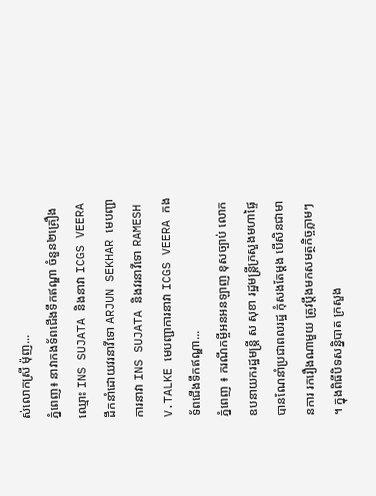ស់លោកស្រី ម៉ុញ...
ភ្នំពេញ៖ នាវាកងទ័ពជើងទឹកឥណ្ឌា ចំនួន២គ្រឿង ឈ្មោះ INS SUJATA និងនាវា ICGS VEERA ដឹកនាំដោយវរនាវីទោ ARJUN SEKHAR មេបញ្ជាការនាវា INS SUJATA និងវរនាវីទោ RAMESH V.TALKE មេបញ្ជាការនាវា ICGS VEERA កងទ័ពជើងទឹកឥណ្ឌា...
ភ្នំពេញ ៖ ករណីកម្ចីអនអនឡាញ ខុសច្បាប់ លោកឧបនាយករដ្ឋមន្ដ្រី ស សុខា រដ្ឋមន្ដ្រីក្រសួងមហាផ្ទៃ បានណែនាំប្រជាពលរដ្ឋ កុំសងតែម្ដង បើសិនជាមានការ រករឿងណាមួយ ត្រូវប្តឹងមកសមត្ថកិច្ចភ្លាមៗ ។ ក្នុងពិធីបិទសន្និបាត ក្រសួង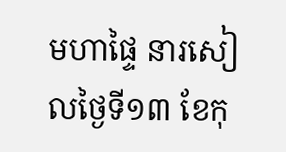មហាផ្ទៃ នារសៀលថ្ងៃទី១៣ ខែកុ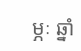ម្ភៈ ឆ្នាំ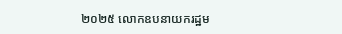២០២៥ លោកឧបនាយករដ្ឋម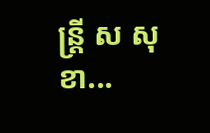ន្ដ្រី ស សុខា...